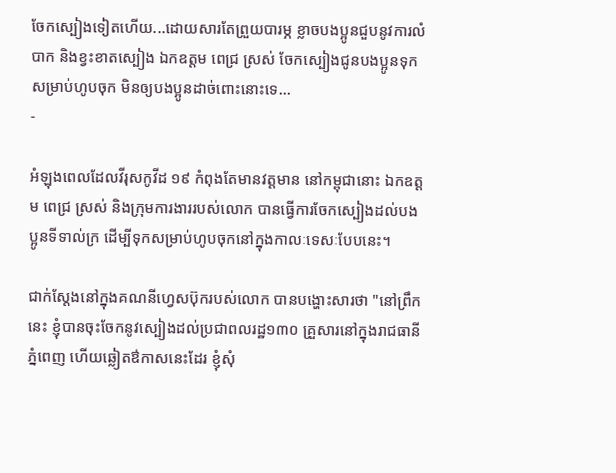ចែកស្បៀងទៀតហើយ...ដោយសារតែព្រួយបារម្ភ ខ្លាចបងប្អូនជួបនូវការលំបាក និងខ្វះខាតស្បៀង ឯកឧត្តម ពេជ្រ ស្រស់ ចែកស្បៀងជូនបងប្អូនទុកសម្រាប់ហូបចុក មិនឲ្យបងប្អូនដាច់ពោះនោះទេ...
-

អំឡុងពេលដែលវីរុសកូវីដ ១៩ កំពុងតែមានវត្តមាន នៅកម្ពុជានោះ ឯកឧត្តម ពេជ្រ ស្រស់ និងក្រុមការងាររបស់លោក បានធ្វើការចែកស្បៀងដល់បងប្អូនទីទាល់ក្រ ដើម្បីទុកសម្រាប់ហូបចុកនៅក្នុងកាលៈទេសៈបែបនេះ។

ជាក់ស្តែងនៅក្នុងគណនីហ្វេសប៊ុករបស់លោក បានបង្ហោះសារថា "នៅព្រឹកនេះ ខ្ញុំបានចុះចែកនូវស្បៀងដល់ប្រជាពលរដ្ឋ១៣០ គ្រួសារនៅក្នុងរាជធានីភ្នំពេញ ហើយឆ្លៀតឳកាសនេះដែរ ខ្ញុំសុំ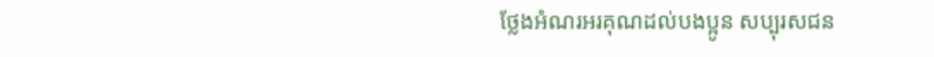ថ្លែងអំណរអរគុណដល់បងប្អូន សប្បុរសជន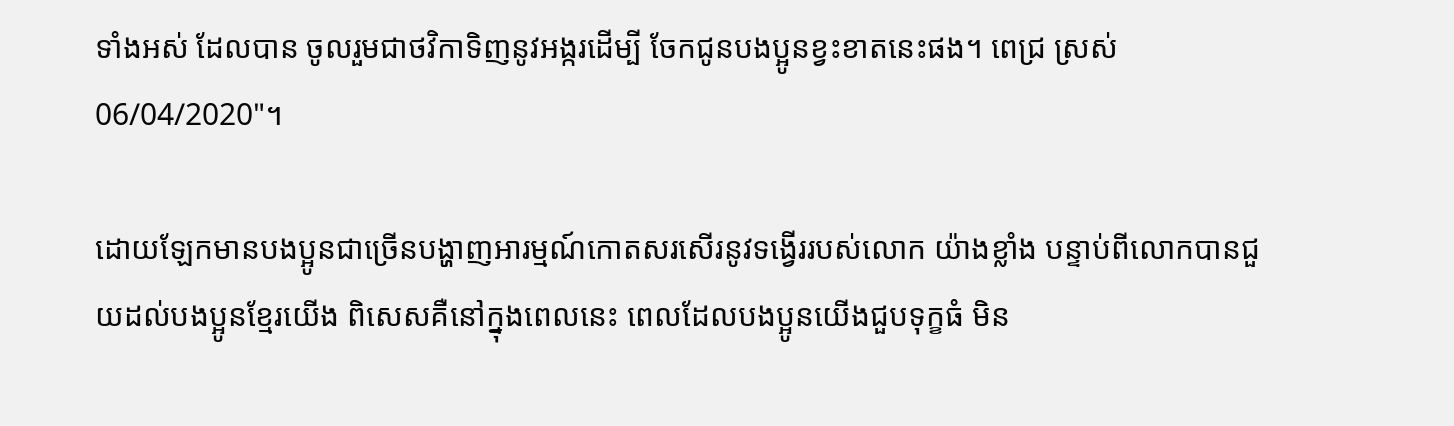ទាំងអស់ ដែលបាន ចូលរួមជាថវិកាទិញនូវអង្ករដើម្បី ចែកជូនបងប្អូនខ្វះខាតនេះផង។ ពេជ្រ ស្រស់ 06/04/2020"។

ដោយឡែកមានបងប្អូនជាច្រើនបង្ហាញអារម្មណ៍កោតសរសើរនូវទង្វើររបស់លោក យ៉ាងខ្លាំង បន្ទាប់ពីលោកបានជួយដល់បងប្អូនខ្មែរយើង ពិសេសគឺនៅក្នុងពេលនេះ ពេលដែលបងប្អូនយើងជួបទុក្ខធំ មិន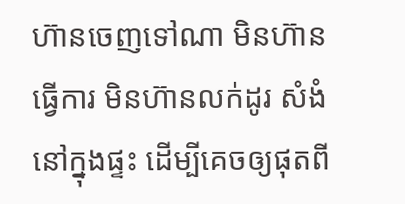ហ៊ានចេញទៅណា មិនហ៊ានធ្វើការ មិនហ៊ានលក់ដូរ សំងំនៅក្នុងផ្ទះ ដើម្បីគេចឲ្យផុតពី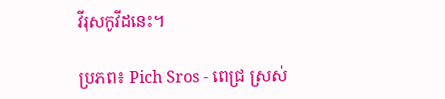វីរុសកូវីដនេះ។

ប្រភព៖ Pich Sros - ពេជ្រ ស្រស់